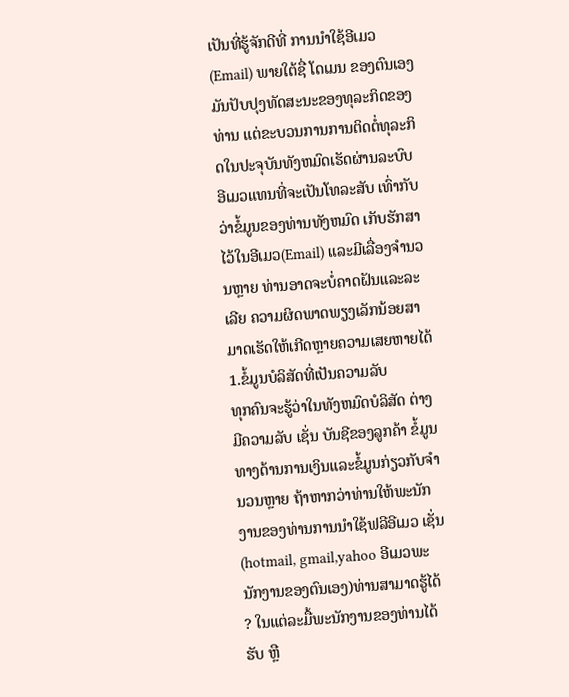ເປັນທີ່ຮູ້ຈັກດີທີ່ ການນໍາໃຊ້ອີເມວ (Email) ພາຍໃຕ້ຊື່ ໂດເມນ ຂອງຕົນເອງມັນປັບປຸງທັດສະນະຂອງທຸລະກິດຂອງທ່ານ ແຕ່ຂະບວນການການຕິດຕໍ່ທຸລະກິດໃນປະຈຸບັນທັງຫມົດເຮັດຜ່ານລະບົບອີເມວແທນທີ່ຈະເປັນໂທລະສັບ ເທົ່າກັບວ່າຂໍ້ມູນຂອງທ່ານທັງຫມົດ ເກັບຮັກສາໄວ້ໃນອີເມວ(Email) ແລະມີເລື່ອງຈໍານວນຫຼາຍ ທ່ານອາດຈະບໍ່ຄາດຝັນແລະລະເລີຍ ຄວາມຜິດພາດພຽງເລັກນ້ອຍສາມາດເຮັດໃຫ້ເກີດຫຼາຍຄວາມເສຍຫາຍໄດ້
1.ຂໍ້ມູນບໍລິສັດທີ່ເປັນຄວາມລັບ
ທຸກຄົນຈະຮູ້ວ່າໃນທັງຫມົດບໍລິສັດ ຕ່າງມີຄວາມລັບ ເຊັ່ນ ບັນຊີຂອງລູກຄ້າ ຂໍ້ມູນທາງດ້ານການເງິນແລະຂໍ້ມູນກ່ຽວກັບຈໍານວນຫຼາຍ ຖ້າຫາກວ່າທ່ານໃຫ້ພະນັກງານຂອງທ່ານການນໍາໃຊ້ຟລີອີເມວ ເຊັ່ນ (hotmail, gmail,yahoo ອີເມວພະນັກງານຂອງຕົນເອງ)ທ່ານສາມາດຮູ້ໄດ້ ? ໃນແຕ່ລະມື້ພະນັກງານຂອງທ່ານໄດ້ຮັບ ຫຼື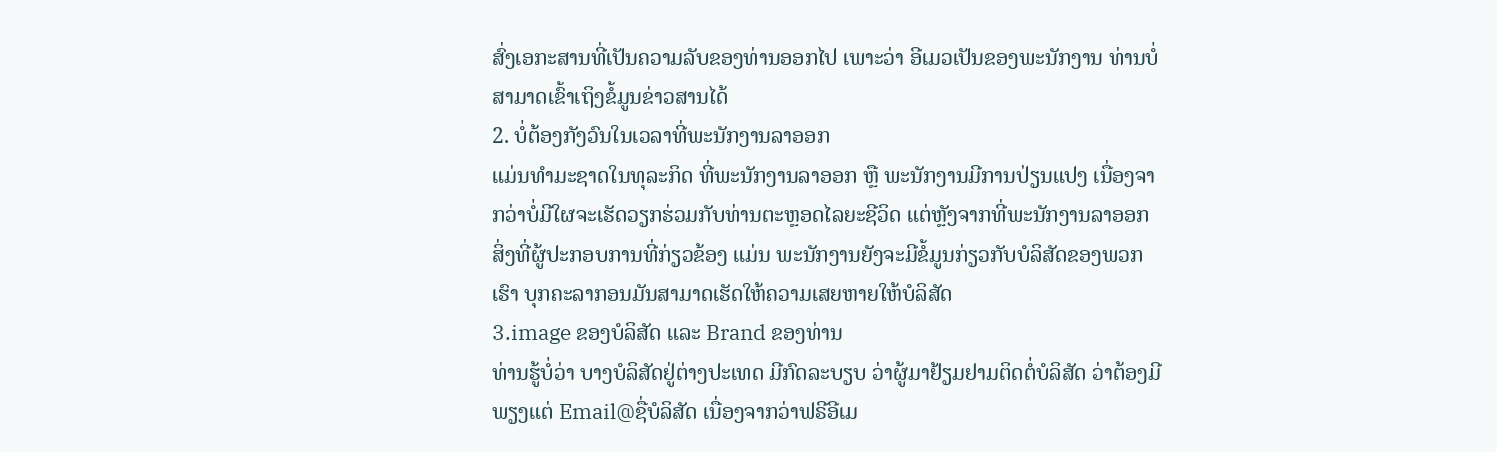ສົ່ງເອກະສານທີ່ເປັນຄວາມລັບຂອງທ່ານອອກໄປ ເພາະວ່າ ອີເມວເປັນຂອງພະນັກງານ ທ່ານບໍ່ສາມາດເຂົ້າເຖິງຂໍ້ມູນຂ່າວສານໄດ້
2. ບໍ່ຕ້ອງກັງວົນໃນເວລາທີ່ພະນັກງານລາອອກ
ແມ່ນທໍາມະຊາດໃນທຸລະກິດ ທີ່ພະນັກງານລາອອກ ຫຼື ພະນັກງານມີການປ່ຽນແປງ ເນື່ອງຈາກວ່າບໍ່ມີໃຜຈະເຮັດວຽກຮ່ວມກັບທ່ານຕະຫຼອດໄລຍະຊີວິດ ແຕ່ຫຼັງຈາກທີ່ພະນັກງານລາອອກ ສິ່ງທີ່ຜູ້ປະກອບການທີ່ກ່ຽວຂ້ອງ ແມ່ນ ພະນັກງານຍັງຈະມີຂໍ້ມູນກ່ຽວກັບບໍລິສັດຂອງພວກເຮົາ ບຸກຄະລາກອນມັນສາມາດເຮັດໃຫ້ຄວາມເສຍຫາຍໃຫ້ບໍລິສັດ
3.image ຂອງບໍລິສັດ ແລະ Brand ຂອງທ່ານ
ທ່ານຮູ້ບໍ່ວ່າ ບາງບໍລິສັດຢູ່ຕ່າງປະເທດ ມີກົດລະບຽບ ວ່າຜູ້ມາຢ້ຽມຢາມຕິດຕໍ່ບໍລິສັດ ວ່າຕ້ອງມີພຽງແຕ່ Email@ຊື່ບໍລິສັດ ເນື່ອງຈາກວ່າຟຣີອີເມ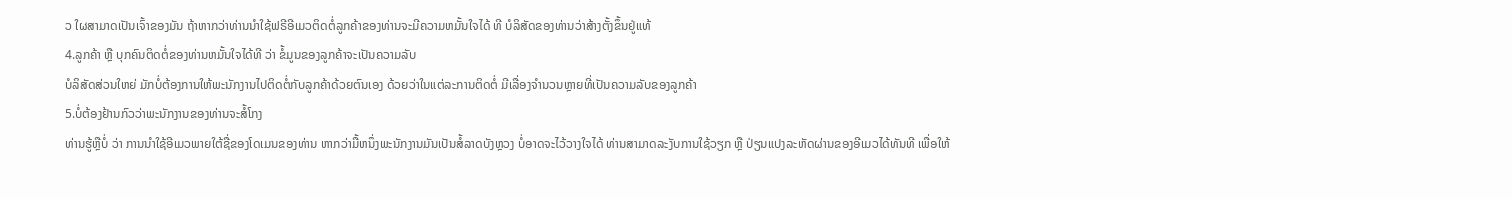ວ ໃຜສາມາດເປັນເຈົ້າຂອງມັນ ຖ້າຫາກວ່າທ່ານນໍາໃຊ້ຟຣີອີເມວຕິດຕໍ່ລູກຄ້າຂອງທ່ານຈະມີຄວາມຫມັ້ນໃຈໄດ້ ທີ ບໍລິສັດຂອງທ່ານວ່າສ້າງຕັ້ງຂຶ້ນຢູ່ແທ້
4.ລູກຄ້າ ຫຼື ບຸກຄົນຕິດຕໍ່ຂອງທ່ານຫມັ້ນໃຈໄດ້ທີ ວ່າ ຂໍ້ມູນຂອງລູກຄ້າຈະເປັນຄວາມລັບ
ບໍລິສັດສ່ວນໃຫຍ່ ມັກບໍ່ຕ້ອງການໃຫ້ພະນັກງານໄປຕິດຕໍ່ກັບລູກຄ້າດ້ວຍຕົນເອງ ດ້ວຍວ່າໃນແຕ່ລະການຕິດຕໍ່ ມີເລື່ອງຈໍານວນຫຼາຍທີ່ເປັນຄວາມລັບຂອງລູກຄ້າ
5.ບໍ່ຕ້ອງຢ້ານກົວວ່າພະນັກງານຂອງທ່ານຈະສໍ້ໂກງ
ທ່ານຮູ້ຫຼືບໍ່ ວ່າ ການນໍາໃຊ້ອີເມວພາຍໃຕ້ຊື່ຂອງໂດເມນຂອງທ່ານ ຫາກວ່າມື້ຫນຶ່ງພະນັກງານມັນເປັນສໍ້ລາດບັງຫຼວງ ບໍ່ອາດຈະໄວ້ວາງໃຈໄດ້ ທ່ານສາມາດລະງັບການໃຊ້ວຽກ ຫຼື ປ່ຽນແປງລະຫັດຜ່ານຂອງອີເມວໄດ້ທັນທີ ເພື່ອໃຫ້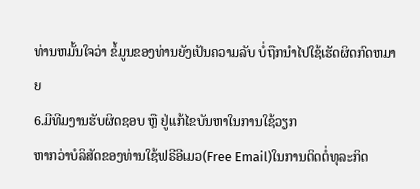ທ່ານຫມັ້ນໃຈວ່າ ຂໍ້ມູນຂອງທ່ານຍັງເປັນຄວາມລັບ ບໍ່ຖືກນໍາໄປໃຊ້ເຮັດຜິດກົດຫມາຍ
6.ມີທີມງານຮັບຜິດຊອບ ຫຼື ຢູ່ແກ້ໄຂບັນຫາໃນການໃຊ້ວຽກ
ຫາກວ່າບໍລິສັດຂອງທ່ານໃຊ້ຟຣີອີເມວ(Free Email)ໃນການຕິດຕໍ່ທຸລະກິດ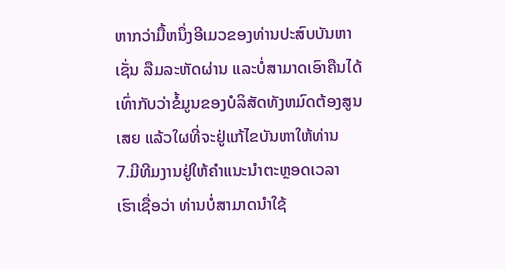ຫາກວ່າມື້ຫນຶ່ງອີເມວຂອງທ່ານປະສົບບັນຫາ ເຊັ່ນ ລືມລະຫັດຜ່ານ ແລະບໍ່ສາມາດເອົາຄືນໄດ້ ເທົ່າກັບວ່າຂໍ້ມູນຂອງບໍລິສັດທັງຫມົດຕ້ອງສູນເສຍ ແລ້ວໃຜທີ່ຈະຢູ່ແກ້ໄຂບັນຫາໃຫ້ທ່ານ
7.ມີທີມງານຢູ່ໃຫ້ຄໍາແນະນໍາຕະຫຼອດເວລາ
ເຮົາເຊື່ອວ່າ ທ່ານບໍ່ສາມາດນໍາໃຊ້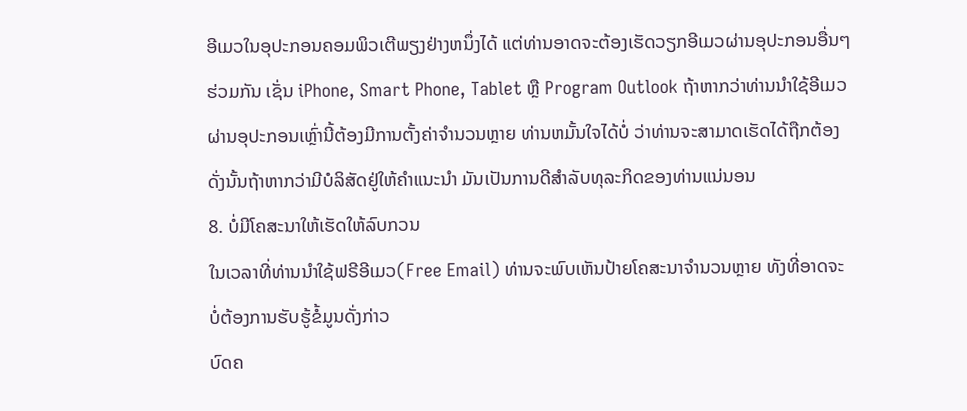ອີເມວໃນອຸປະກອນຄອມພິວເຕີພຽງຢ່າງຫນຶ່ງໄດ້ ແຕ່ທ່ານອາດຈະຕ້ອງເຮັດວຽກອີເມວຜ່ານອຸປະກອນອື່ນໆຮ່ວມກັນ ເຊັ່ນ iPhone, Smart Phone, Tablet ຫຼື Program Outlook ຖ້າຫາກວ່າທ່ານນໍາໃຊ້ອີເມວຜ່ານອຸປະກອນເຫຼົ່ານີ້ຕ້ອງມີການຕັ້ງຄ່າຈໍານວນຫຼາຍ ທ່ານຫມັ້ນໃຈໄດ້ບໍ່ ວ່າທ່ານຈະສາມາດເຮັດໄດ້ຖືກຕ້ອງ ດັ່ງນັ້ນຖ້າຫາກວ່າມີບໍລິສັດຢູ່ໃຫ້ຄໍາແນະນໍາ ມັນເປັນການດີສໍາລັບທຸລະກິດຂອງທ່ານແນ່ນອນ
8. ບໍ່ມີໂຄສະນາໃຫ້ເຮັດໃຫ້ລົບກວນ
ໃນເວລາທີ່ທ່ານນໍາໃຊ້ຟຣີອີເມວ(Free Email) ທ່ານຈະພົບເຫັນປ້າຍໂຄສະນາຈໍານວນຫຼາຍ ທັງທີ່ອາດຈະບໍ່ຕ້ອງການຮັບຮູ້ຂໍ້ມູນດັ່ງກ່າວ
ບົດຄ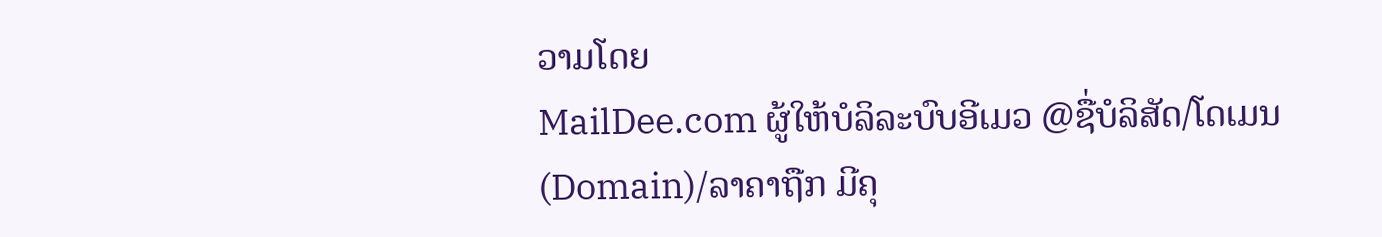ວາມໂດຍ
MailDee.com ຜູ້ໃຫ້ບໍລິລະບົບອີເມວ @ຊື່ບໍລິສັດ/ໂດເມນ (Domain)/ລາຄາຖືກ ມີຄຸ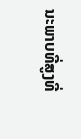ນະພາບທີ່ສູງທີ່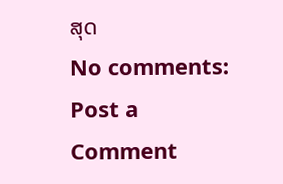ສຸດ
No comments:
Post a Comment